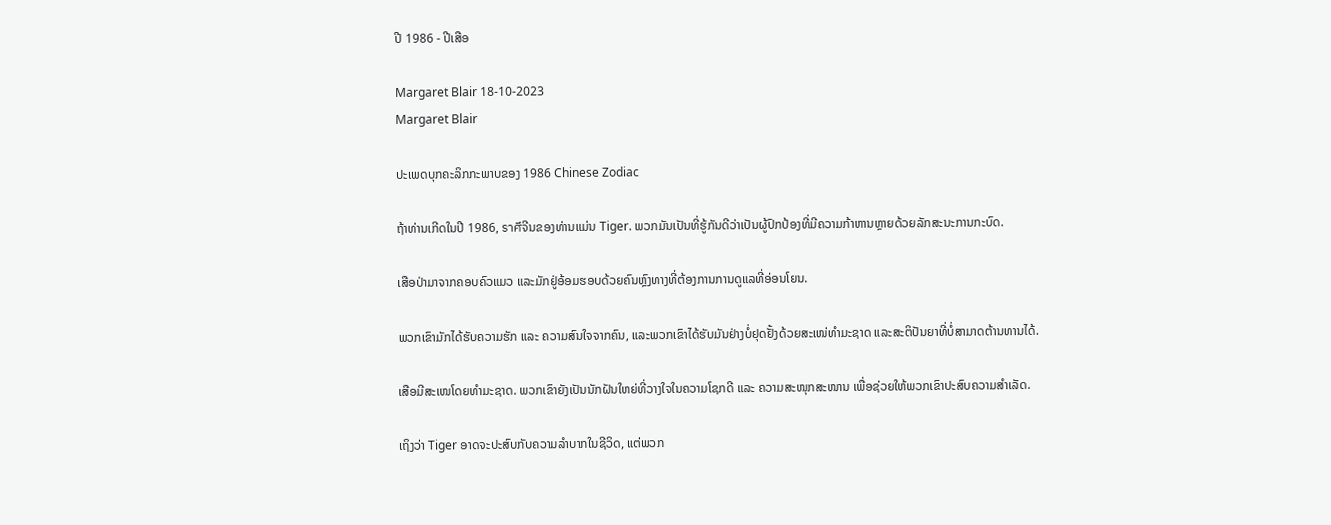ປີ 1986 - ປີເສືອ

Margaret Blair 18-10-2023
Margaret Blair

ປະເພດບຸກຄະລິກກະພາບຂອງ 1986 Chinese Zodiac

ຖ້າທ່ານເກີດໃນປີ 1986, ราศีຈີນຂອງທ່ານແມ່ນ Tiger. ພວກມັນເປັນທີ່ຮູ້ກັນດີວ່າເປັນຜູ້ປົກປ້ອງທີ່ມີຄວາມກ້າຫານຫຼາຍດ້ວຍລັກສະນະການກະບົດ.

ເສືອປ່າມາຈາກຄອບຄົວແມວ ແລະມັກຢູ່ອ້ອມຮອບດ້ວຍຄົນຫຼົງທາງທີ່ຕ້ອງການການດູແລທີ່ອ່ອນໂຍນ.

ພວກເຂົາມັກໄດ້ຮັບຄວາມຮັກ ແລະ ຄວາມສົນໃຈຈາກຄົນ, ແລະພວກເຂົາໄດ້ຮັບມັນຢ່າງບໍ່ຢຸດຢັ້ງດ້ວຍສະເໜ່ທໍາມະຊາດ ແລະສະຕິປັນຍາທີ່ບໍ່ສາມາດຕ້ານທານໄດ້.

ເສືອມີສະເໜໂດຍທໍາມະຊາດ. ພວກເຂົາຍັງເປັນນັກຝັນໃຫຍ່ທີ່ວາງໃຈໃນຄວາມໂຊກດີ ແລະ ຄວາມສະໜຸກສະໜານ ເພື່ອຊ່ວຍໃຫ້ພວກເຂົາປະສົບຄວາມສຳເລັດ.

ເຖິງວ່າ Tiger ອາດຈະປະສົບກັບຄວາມລຳບາກໃນຊີວິດ, ແຕ່ພວກ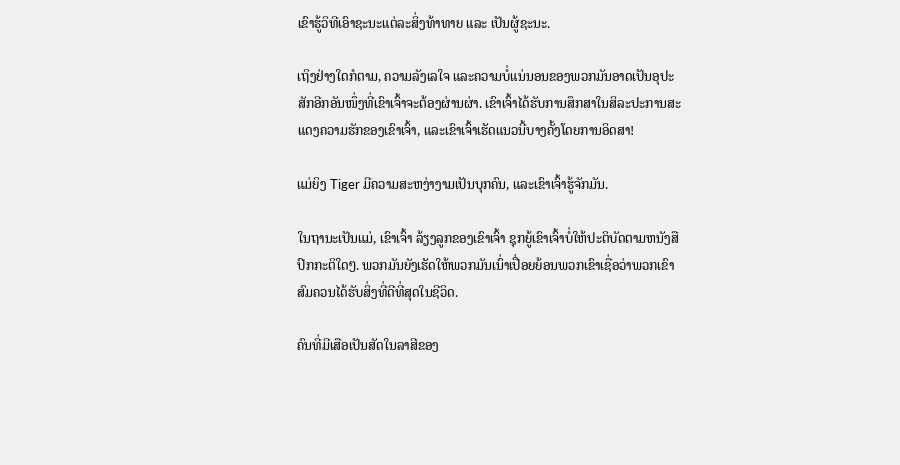ເຂົາຮູ້ວິທີເອົາຊະນະແຕ່ລະສິ່ງທ້າທາຍ ແລະ ເປັນຜູ້ຊະນະ.

ເຖິງຢ່າງໃດກໍຕາມ, ຄວາມລັງເລໃຈ ແລະຄວາມບໍ່ແນ່ນອນຂອງພວກມັນອາດເປັນອຸປະສັກອີກອັນໜຶ່ງທີ່ເຂົາເຈົ້າຈະຕ້ອງຜ່ານຜ່າ. ເຂົາເຈົ້າໄດ້ຮັບການສຶກສາໃນສິລະປະການສະແດງຄວາມຮັກຂອງເຂົາເຈົ້າ, ແລະເຂົາເຈົ້າເຮັດແນວນີ້ບາງຄັ້ງໂດຍການອິດສາ!

ແມ່ຍິງ Tiger ມີຄວາມສະຫງ່າງາມເປັນບຸກຄົນ, ແລະເຂົາເຈົ້າຮູ້ຈັກມັນ.

ໃນຖານະເປັນແມ່, ເຂົາເຈົ້າ ລ້ຽງລູກຂອງເຂົາເຈົ້າ ຊຸກຍູ້ເຂົາເຈົ້າບໍ່ໃຫ້ປະຕິບັດຕາມຫນັງສືປົກກະຕິໃດໆ. ພວກມັນຍັງເຮັດໃຫ້ພວກມັນເນົ່າເປື່ອຍຍ້ອນພວກເຂົາເຊື່ອວ່າພວກເຂົາສົມຄວນໄດ້ຮັບສິ່ງທີ່ດີທີ່ສຸດໃນຊີວິດ.

ຄົນທີ່ມີເສືອເປັນສັດໃນລາສີຂອງ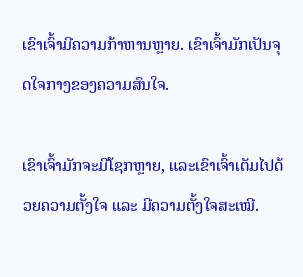ເຂົາເຈົ້າມີຄວາມກ້າຫານຫຼາຍ. ເຂົາເຈົ້າມັກເປັນຈຸດໃຈກາງຂອງຄວາມສົນໃຈ.

ເຂົາເຈົ້າມັກຈະມີໂຊກຫຼາຍ, ແລະເຂົາເຈົ້າເຕັມໄປດ້ວຍຄວາມຕັ້ງໃຈ ແລະ ມີຄວາມຕັ້ງໃຈສະເໝີ.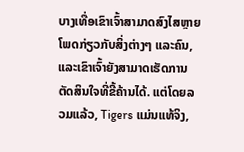ບາງເທື່ອເຂົາເຈົ້າສາມາດສົງໄສຫຼາຍໂພດກ່ຽວກັບສິ່ງຕ່າງໆ ແລະຄົນ, ແລະເຂົາເຈົ້າຍັງສາມາດເຮັດການຕັດສິນໃຈທີ່ຂີ້ຄ້ານໄດ້. ແຕ່ໂດຍລວມແລ້ວ, Tigers ແມ່ນແທ້ຈິງ,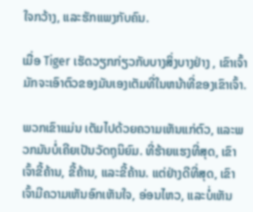ໃຈກວ້າງ, ແລະຮັກແພງກັບຄົນ.

ເມື່ອ Tiger ເຮັດວຽກກ່ຽວກັບບາງສິ່ງບາງຢ່າງ , ເຂົາເຈົ້າມັກຈະເອົາຕົວຂອງມັນເອງເຕັມທີ່ໃນຫນ້າທີ່ຂອງເຂົາເຈົ້າ.

ພວກເຂົາແມ່ນ ເຕັມໄປດ້ວຍຄວາມເຫັນແກ່ຕົວ, ແລະພວກມັນບໍ່ເຄີຍເປັນວັດຖຸນິຍົມ. ທີ່ຮ້າຍແຮງທີ່ສຸດ, ເຂົາເຈົ້າຂີ້ຄ້ານ, ຂີ້ຄ້ານ, ແລະຂີ້ຄ້ານ. ແຕ່ຢ່າງດີທີ່ສຸດ, ເຂົາເຈົ້າມີຄວາມເຫັນອົກເຫັນໃຈ, ອ່ອນໄຫວ, ແລະບໍ່ເຫັນ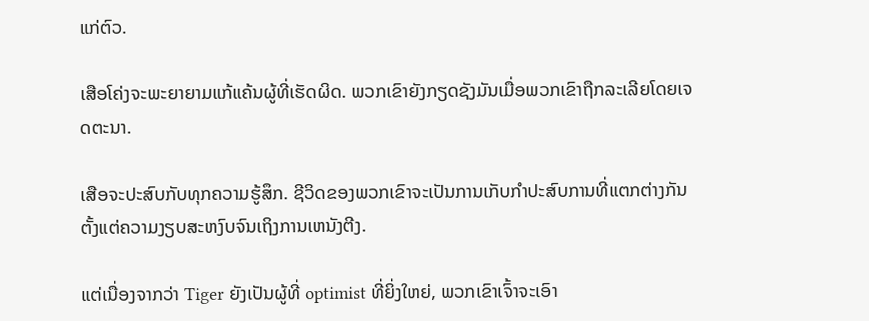ແກ່ຕົວ.

ເສືອໂຄ່ງຈະພະຍາຍາມແກ້ແຄ້ນຜູ້ທີ່ເຮັດຜິດ. ພວກເຂົາຍັງກຽດຊັງມັນເມື່ອພວກເຂົາຖືກລະເລີຍໂດຍເຈດຕະນາ.

ເສືອຈະປະສົບກັບທຸກຄວາມຮູ້ສຶກ. ຊີວິດຂອງພວກເຂົາຈະເປັນການເກັບກໍາປະສົບການທີ່ແຕກຕ່າງກັນຕັ້ງແຕ່ຄວາມງຽບສະຫງົບຈົນເຖິງການເຫນັງຕີງ.

ແຕ່ເນື່ອງຈາກວ່າ Tiger ຍັງເປັນຜູ້ທີ່ optimist ທີ່ຍິ່ງໃຫຍ່, ພວກເຂົາເຈົ້າຈະເອົາ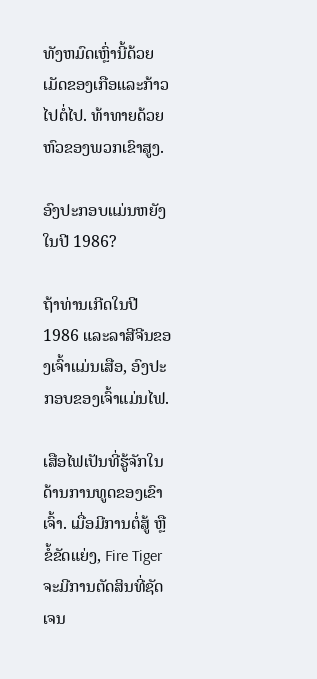ທັງຫມົດເຫຼົ່ານີ້ດ້ວຍເມັດຂອງເກືອແລະກ້າວໄປຕໍ່ໄປ. ທ້າທາຍດ້ວຍຫົວຂອງພວກເຂົາສູງ.

ອົງປະກອບແມ່ນຫຍັງໃນປີ 1986?

ຖ້າທ່ານເກີດໃນປີ 1986 ແລະລາສີຈີນຂອງເຈົ້າແມ່ນເສືອ, ອົງປະກອບຂອງເຈົ້າແມ່ນໄຟ.

ເສືອໄຟເປັນທີ່ຮູ້ຈັກໃນດ້ານການທູດຂອງເຂົາເຈົ້າ. ເມື່ອມີການຕໍ່ສູ້ ຫຼືຂໍ້ຂັດແຍ່ງ, Fire Tiger ຈະມີການຕັດສິນທີ່ຊັດເຈນ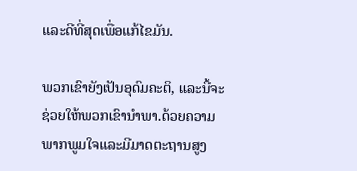ແລະດີທີ່ສຸດເພື່ອແກ້ໄຂມັນ.

ພວກເຂົາຍັງເປັນອຸດົມຄະຕິ, ແລະນີ້ຈະຊ່ວຍໃຫ້ພວກເຂົານໍາພາ.ດ້ວຍຄວາມພາກພູມໃຈແລະມີມາດຕະຖານສູງ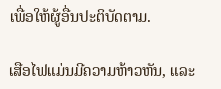ເພື່ອໃຫ້ຜູ້ອື່ນປະຕິບັດຕາມ.

ເສືອໄຟແມ່ນມີຄວາມຫ້າວຫັນ, ແລະ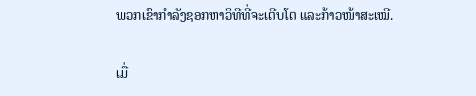ພວກເຂົາກໍາລັງຊອກຫາວິທີທີ່ຈະເຕີບໂຕ ແລະກ້າວໜ້າສະເໝີ.

ເມື່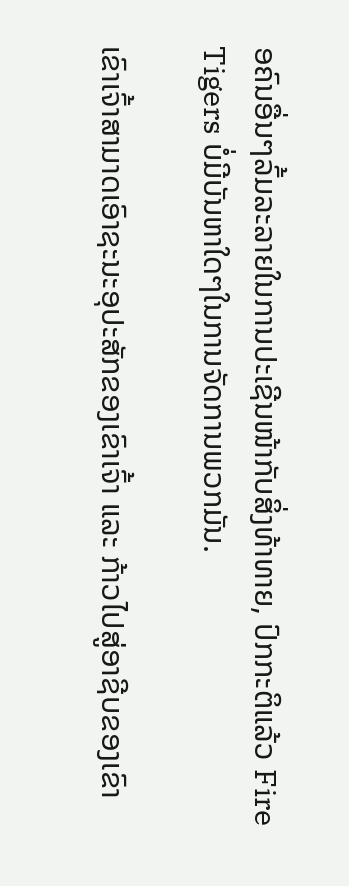ອຄົນອື່ນໆລົ້ມລະລາຍໃນການປະເຊີນໜ້າກັບສິ່ງທ້າທາຍ, ປົກກະຕິແລ້ວ Fire Tigers ບໍ່ມີບັນຫາໃດໆໃນການຈັດການພວກມັນ.

ເຂົາເຈົ້າສາມາດເອົາຊະນະອຸປະສັກຂອງເຂົາເຈົ້າ ແລະ ກ້າວໄປສູ່ອາຊີບຂອງເຂົາ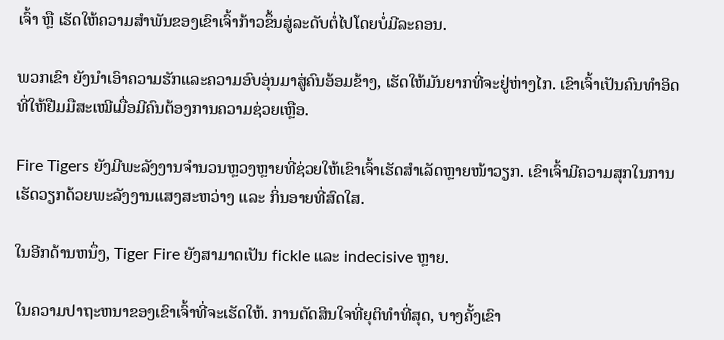ເຈົ້າ ຫຼື ເຮັດໃຫ້ຄວາມສຳພັນຂອງເຂົາເຈົ້າກ້າວຂຶ້ນສູ່ລະດັບຕໍ່ໄປໂດຍບໍ່ມີລະຄອນ.

ພວກເຂົາ ຍັງນໍາເອົາຄວາມຮັກແລະຄວາມອົບອຸ່ນມາສູ່ຄົນອ້ອມຂ້າງ, ເຮັດໃຫ້ມັນຍາກທີ່ຈະຢູ່ຫ່າງໄກ. ເຂົາເຈົ້າເປັນຄົນທຳອິດທີ່ໃຫ້ຢືມມືສະເໝີເມື່ອມີຄົນຕ້ອງການຄວາມຊ່ວຍເຫຼືອ.

Fire Tigers ຍັງມີພະລັງງານຈຳນວນຫຼວງຫຼາຍທີ່ຊ່ວຍໃຫ້ເຂົາເຈົ້າເຮັດສຳເລັດຫຼາຍໜ້າວຽກ. ເຂົາເຈົ້າມີຄວາມສຸກໃນການເຮັດວຽກດ້ວຍພະລັງງານແສງສະຫວ່າງ ແລະ ກິ່ນອາຍທີ່ສົດໃສ.

ໃນອີກດ້ານຫນຶ່ງ, Tiger Fire ຍັງສາມາດເປັນ fickle ແລະ indecisive ຫຼາຍ.

ໃນຄວາມປາຖະຫນາຂອງເຂົາເຈົ້າທີ່ຈະເຮັດໃຫ້. ການຕັດສິນໃຈທີ່ຍຸຕິທຳທີ່ສຸດ, ບາງຄັ້ງເຂົາ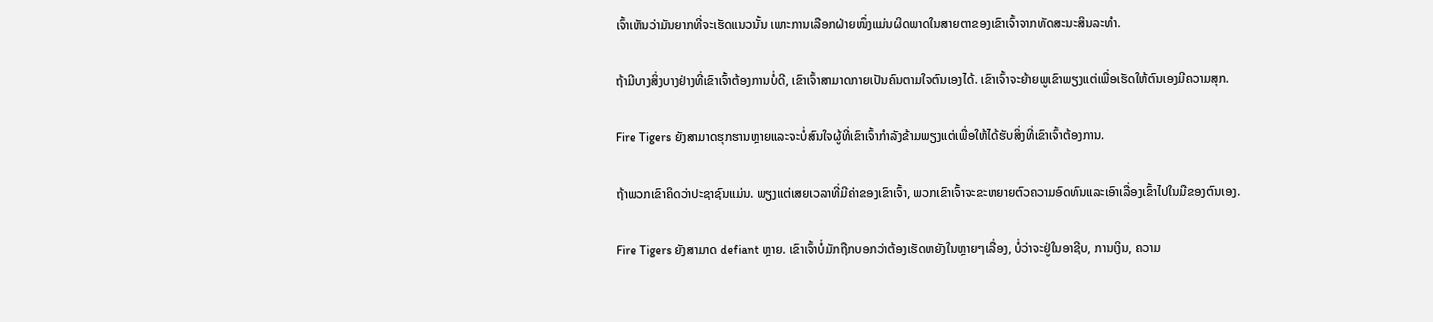ເຈົ້າເຫັນວ່າມັນຍາກທີ່ຈະເຮັດແນວນັ້ນ ເພາະການເລືອກຝ່າຍໜຶ່ງແມ່ນຜິດພາດໃນສາຍຕາຂອງເຂົາເຈົ້າຈາກທັດສະນະສິນລະທຳ.

ຖ້າມີບາງສິ່ງບາງຢ່າງທີ່ເຂົາເຈົ້າຕ້ອງການບໍ່ດີ, ເຂົາເຈົ້າສາມາດກາຍເປັນຄົນຕາມໃຈຕົນເອງໄດ້. ເຂົາເຈົ້າຈະຍ້າຍພູເຂົາພຽງແຕ່ເພື່ອເຮັດໃຫ້ຕົນເອງມີຄວາມສຸກ.

Fire Tigers ຍັງສາມາດຮຸກຮານຫຼາຍແລະຈະບໍ່ສົນໃຈຜູ້ທີ່ເຂົາເຈົ້າກໍາລັງຂ້າມພຽງແຕ່ເພື່ອໃຫ້ໄດ້ຮັບສິ່ງທີ່ເຂົາເຈົ້າຕ້ອງການ.

ຖ້າພວກເຂົາຄິດວ່າປະຊາຊົນແມ່ນ. ພຽງແຕ່ເສຍເວລາທີ່ມີຄ່າຂອງເຂົາເຈົ້າ, ພວກເຂົາເຈົ້າຈະຂະຫຍາຍຕົວຄວາມອົດທົນແລະເອົາເລື່ອງເຂົ້າໄປໃນມືຂອງຕົນເອງ.

Fire Tigers ຍັງສາມາດ defiant ຫຼາຍ. ເຂົາເຈົ້າບໍ່ມັກຖືກບອກວ່າຕ້ອງເຮັດຫຍັງໃນຫຼາຍໆເລື່ອງ, ບໍ່ວ່າຈະຢູ່ໃນອາຊີບ, ການເງິນ, ຄວາມ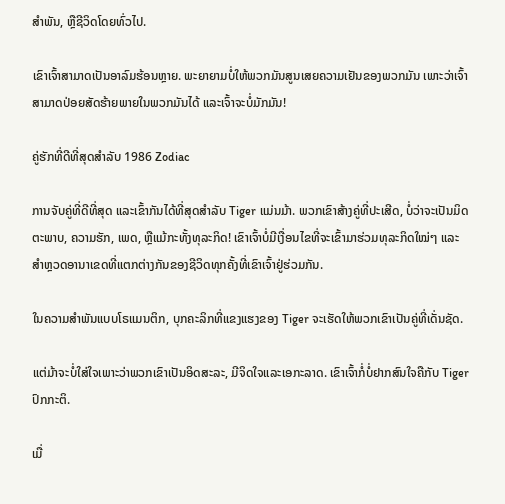ສຳພັນ, ຫຼືຊີວິດໂດຍທົ່ວໄປ.

ເຂົາເຈົ້າສາມາດເປັນອາລົມຮ້ອນຫຼາຍ. ພະຍາຍາມບໍ່ໃຫ້ພວກມັນສູນເສຍຄວາມເຢັນຂອງພວກມັນ ເພາະວ່າເຈົ້າສາມາດປ່ອຍສັດຮ້າຍພາຍໃນພວກມັນໄດ້ ແລະເຈົ້າຈະບໍ່ມັກມັນ!

ຄູ່ຮັກທີ່ດີທີ່ສຸດສຳລັບ 1986 Zodiac

ການຈັບຄູ່ທີ່ດີທີ່ສຸດ ແລະເຂົ້າກັນໄດ້ທີ່ສຸດສໍາລັບ Tiger ແມ່ນມ້າ. ພວກເຂົາສ້າງຄູ່ທີ່ປະເສີດ, ບໍ່ວ່າຈະເປັນມິດຕະພາບ, ຄວາມຮັກ, ເພດ, ຫຼືແມ້ກະທັ້ງທຸລະກິດ! ເຂົາເຈົ້າບໍ່ມີເງື່ອນໄຂທີ່ຈະເຂົ້າມາຮ່ວມທຸລະກິດໃໝ່ໆ ແລະ ສຳຫຼວດອານາເຂດທີ່ແຕກຕ່າງກັນຂອງຊີວິດທຸກຄັ້ງທີ່ເຂົາເຈົ້າຢູ່ຮ່ວມກັນ.

ໃນຄວາມສຳພັນແບບໂຣແມນຕິກ, ບຸກຄະລິກທີ່ແຂງແຮງຂອງ Tiger ຈະເຮັດໃຫ້ພວກເຂົາເປັນຄູ່ທີ່ເດັ່ນຊັດ.

ແຕ່ມ້າຈະບໍ່ໃສ່ໃຈເພາະວ່າພວກເຂົາເປັນອິດສະລະ, ມີຈິດໃຈແລະເອກະລາດ. ເຂົາເຈົ້າກໍ່ບໍ່ຢາກສົນໃຈຄືກັບ Tiger ປົກກະຕິ.

ເມື່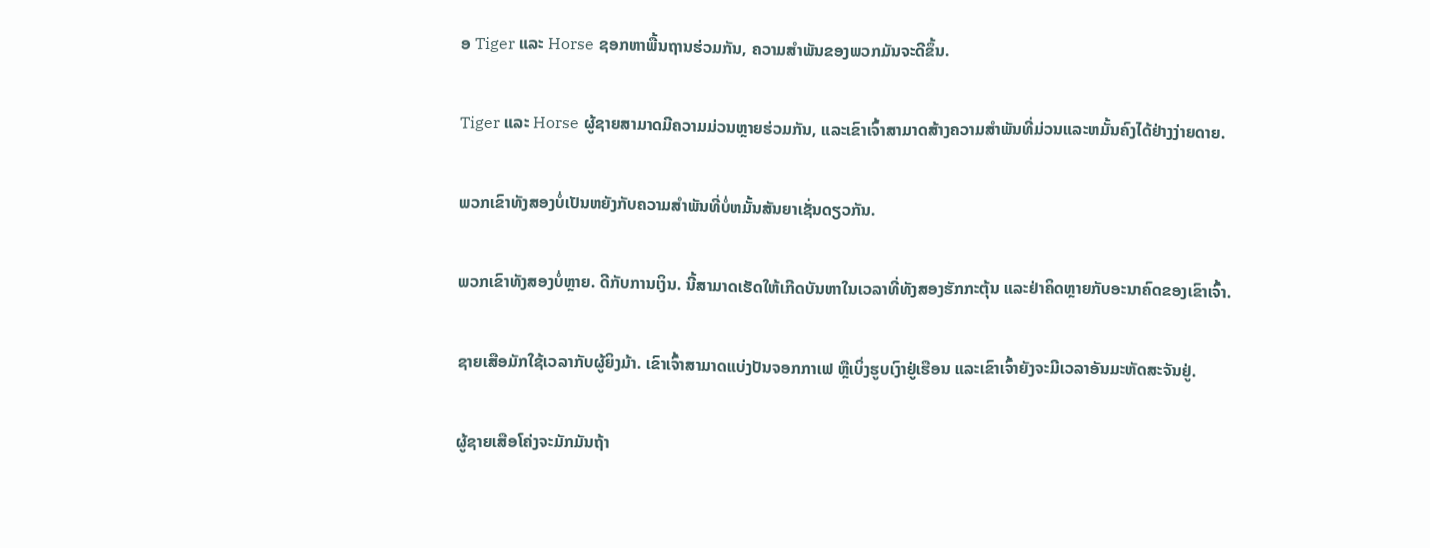ອ Tiger ແລະ Horse ຊອກຫາພື້ນຖານຮ່ວມກັນ, ຄວາມສໍາພັນຂອງພວກມັນຈະດີຂຶ້ນ.

Tiger ແລະ Horse ຜູ້ຊາຍສາມາດມີຄວາມມ່ວນຫຼາຍຮ່ວມກັນ, ແລະເຂົາເຈົ້າສາມາດສ້າງຄວາມສໍາພັນທີ່ມ່ວນແລະຫມັ້ນຄົງໄດ້ຢ່າງງ່າຍດາຍ.

ພວກເຂົາທັງສອງບໍ່ເປັນຫຍັງກັບຄວາມສໍາພັນທີ່ບໍ່ຫມັ້ນສັນຍາເຊັ່ນດຽວກັນ.

ພວກເຂົາທັງສອງບໍ່ຫຼາຍ. ດີກັບການເງິນ. ນີ້ສາມາດເຮັດໃຫ້ເກີດບັນຫາໃນເວລາທີ່ທັງສອງຮັກກະຕຸ້ນ ແລະຢ່າຄິດຫຼາຍກັບອະນາຄົດຂອງເຂົາເຈົ້າ.

ຊາຍເສືອມັກໃຊ້ເວລາກັບຜູ້ຍິງມ້າ. ເຂົາເຈົ້າສາມາດແບ່ງປັນຈອກກາເຟ ຫຼືເບິ່ງຮູບເງົາຢູ່ເຮືອນ ແລະເຂົາເຈົ້າຍັງຈະມີເວລາອັນມະຫັດສະຈັນຢູ່.

ຜູ້ຊາຍເສືອໂຄ່ງຈະມັກມັນຖ້າ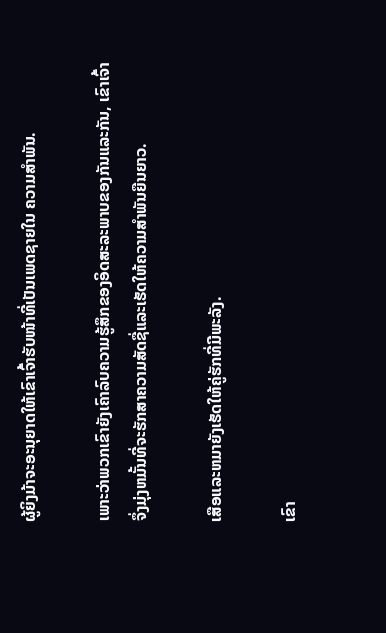ຜູ້ຍິງມ້າຈະອະນຸຍາດໃຫ້ເຂົາເຈົ້າຮັບໜ້າທີ່ເປັນເພດຊາຍໃນ ຄວາມສໍາພັນ.

ເພາະວ່າພວກເຂົາຍັງເຄົາລົບຄວາມຮູ້ສຶກຂອງອິດສະລະພາບຂອງກັນແລະກັນ, ເຂົາເຈົ້າຈຶ່ງມຸ່ງຫມັ້ນທີ່ຈະຮັກສາຄວາມສັດຊື່ແລະເຮັດໃຫ້ຄວາມສໍາພັນຍືນຍາວ.

ເສືອແລະຫມາຍັງເຮັດໃຫ້ຄູ່ຮັກທີ່ມີພະລັງ.

ເຂົາ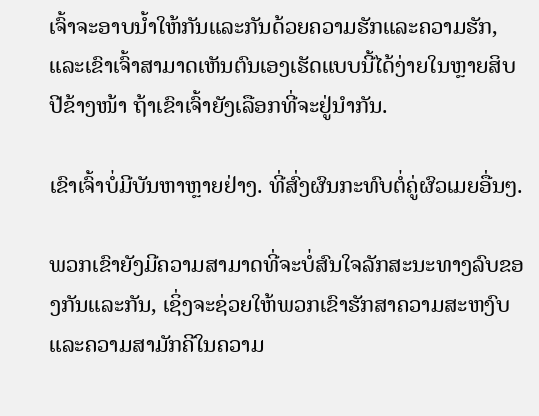ເຈົ້າຈະອາບນ້ຳໃຫ້ກັນແລະກັນດ້ວຍຄວາມຮັກແລະຄວາມຮັກ, ແລະເຂົາເຈົ້າສາມາດເຫັນຕົນເອງເຮັດແບບນີ້ໄດ້ງ່າຍໃນຫຼາຍສິບປີຂ້າງໜ້າ ຖ້າເຂົາເຈົ້າຍັງເລືອກທີ່ຈະຢູ່ນຳກັນ.

ເຂົາເຈົ້າບໍ່ມີບັນຫາຫຼາຍຢ່າງ. ທີ່ສົ່ງຜົນກະທົບຕໍ່ຄູ່ຜົວເມຍອື່ນໆ.

ພວກເຂົາຍັງມີຄວາມສາມາດທີ່ຈະບໍ່ສົນໃຈລັກສະນະທາງລົບຂອງກັນແລະກັນ, ເຊິ່ງຈະຊ່ວຍໃຫ້ພວກເຂົາຮັກສາຄວາມສະຫງົບແລະຄວາມສາມັກຄີໃນຄວາມ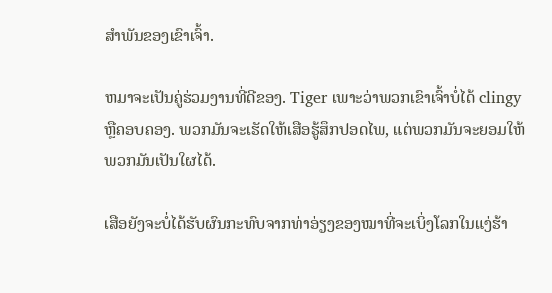ສໍາພັນຂອງເຂົາເຈົ້າ.

ຫມາຈະເປັນຄູ່ຮ່ວມງານທີ່ດີຂອງ. Tiger ເພາະວ່າພວກເຂົາເຈົ້າບໍ່ໄດ້ clingy ຫຼືຄອບຄອງ. ພວກມັນຈະເຮັດໃຫ້ເສືອຮູ້ສຶກປອດໄພ, ແຕ່ພວກມັນຈະຍອມໃຫ້ພວກມັນເປັນໃຜໄດ້.

ເສືອຍັງຈະບໍ່ໄດ້ຮັບຜົນກະທົບຈາກທ່າອ່ຽງຂອງໝາທີ່ຈະເບິ່ງໂລກໃນແງ່ຮ້າ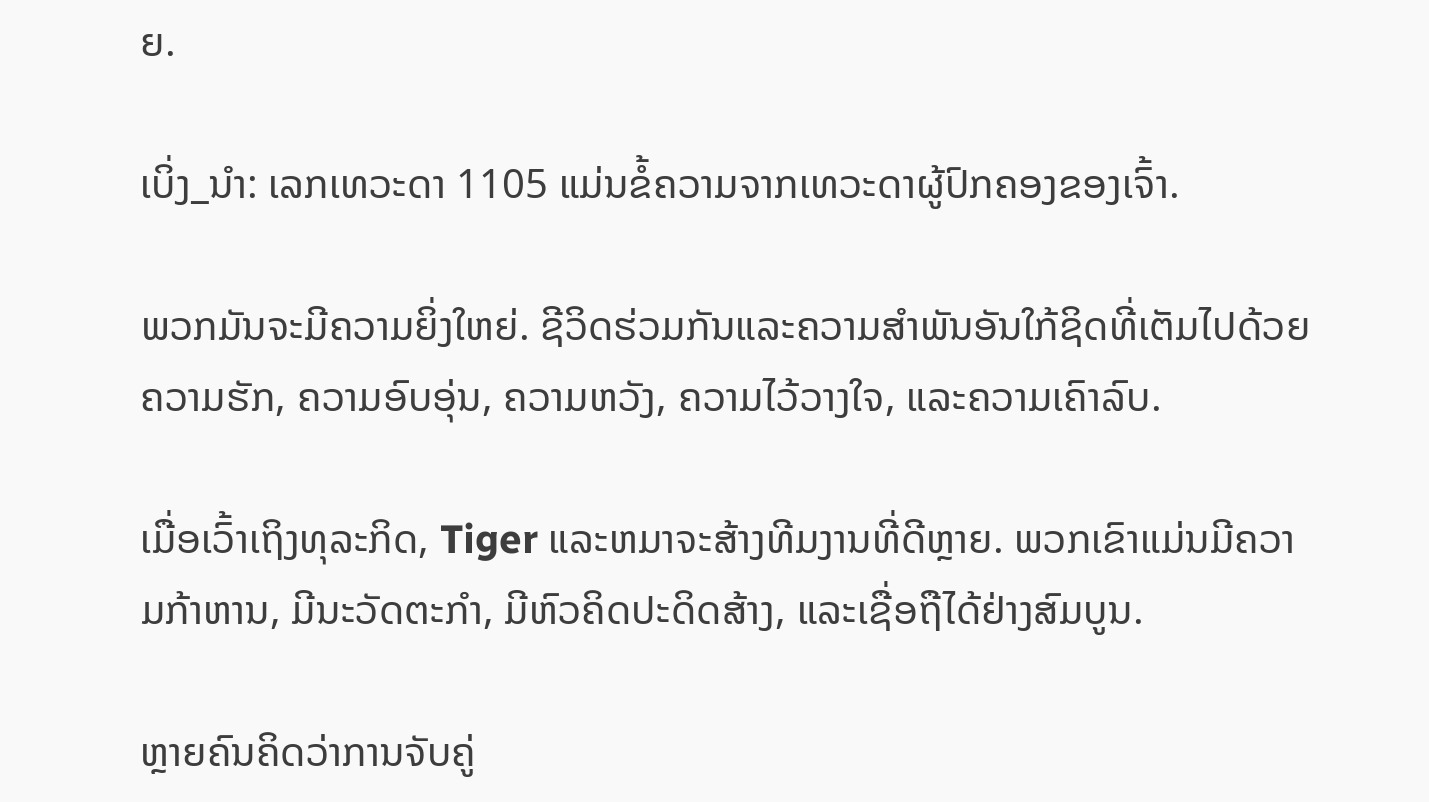ຍ.

ເບິ່ງ_ນຳ: ເລກເທວະດາ 1105 ແມ່ນຂໍ້ຄວາມຈາກເທວະດາຜູ້ປົກຄອງຂອງເຈົ້າ.

ພວກມັນຈະມີຄວາມຍິ່ງໃຫຍ່. ຊີວິດຮ່ວມກັນແລະຄວາມສໍາພັນອັນໃກ້ຊິດທີ່ເຕັມໄປດ້ວຍຄວາມຮັກ, ຄວາມອົບອຸ່ນ, ຄວາມຫວັງ, ຄວາມໄວ້ວາງໃຈ, ແລະຄວາມເຄົາລົບ.

ເມື່ອເວົ້າເຖິງທຸລະກິດ, Tiger ແລະຫມາຈະສ້າງທີມງານທີ່ດີຫຼາຍ. ພວກເຂົາແມ່ນມີຄວາມກ້າຫານ, ມີນະວັດຕະກໍາ, ມີຫົວຄິດປະດິດສ້າງ, ແລະເຊື່ອຖືໄດ້ຢ່າງສົມບູນ.

ຫຼາຍຄົນຄິດວ່າການຈັບຄູ່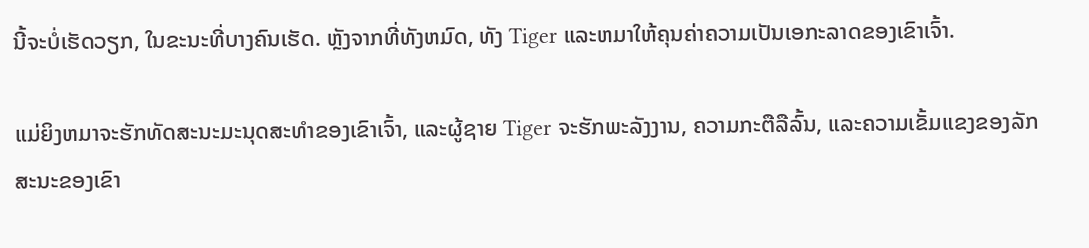ນີ້ຈະບໍ່ເຮັດວຽກ, ໃນຂະນະທີ່ບາງຄົນເຮັດ. ຫຼັງຈາກທີ່ທັງຫມົດ, ທັງ Tiger ແລະຫມາໃຫ້ຄຸນຄ່າຄວາມເປັນເອກະລາດຂອງເຂົາເຈົ້າ.

ແມ່ຍິງຫມາຈະຮັກທັດສະນະມະນຸດສະທໍາຂອງເຂົາເຈົ້າ, ແລະຜູ້ຊາຍ Tiger ຈະຮັກພະລັງງານ, ຄວາມກະຕືລືລົ້ນ, ແລະຄວາມເຂັ້ມແຂງຂອງລັກສະນະຂອງເຂົາ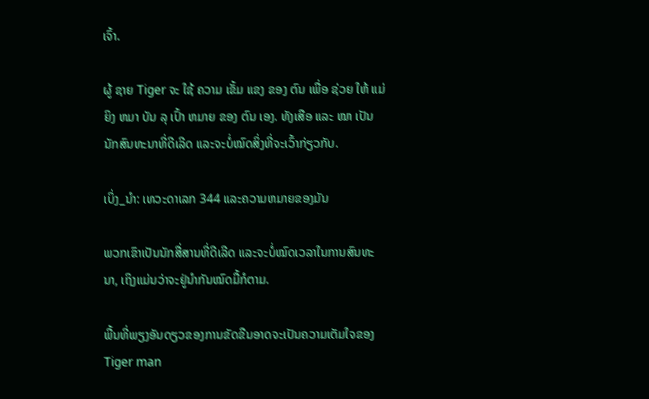ເຈົ້າ.

ຜູ້ ຊາຍ Tiger ຈະ ໃຊ້ ຄວາມ ເຂັ້ມ ແຂງ ຂອງ ຕົນ ເພື່ອ ຊ່ວຍ ໃຫ້ ແມ່ ຍິງ ຫມາ ບັນ ລຸ ເປົ້າ ຫມາຍ ຂອງ ຕົນ ເອງ. ທັງເສືອ ແລະ ໝາ ເປັນນັກສົນທະນາທີ່ດີເລີດ ແລະຈະບໍ່ໝົດສິ່ງທີ່ຈະເວົ້າກ່ຽວກັບ.

ເບິ່ງ_ນຳ: ເທວະດາເລກ 344 ແລະຄວາມຫມາຍຂອງມັນ

ພວກເຂົາເປັນນັກສື່ສານທີ່ດີເລີດ ແລະຈະບໍ່ໝົດເວລາໃນການສົນທະນາ, ເຖິງແມ່ນວ່າຈະຢູ່ນຳກັນໝົດມື້ກໍຕາມ.

ພື້ນທີ່ພຽງອັນດຽວຂອງການຂັດຂືນອາດຈະເປັນຄວາມເຕັມໃຈຂອງ Tiger man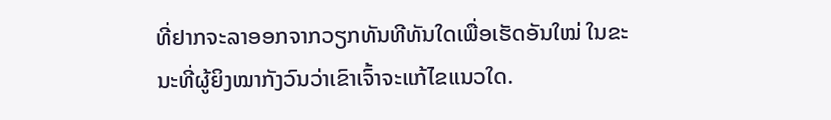ທີ່ຢາກຈະລາອອກຈາກວຽກທັນທີທັນໃດເພື່ອເຮັດອັນໃໝ່ ໃນຂະນະທີ່ຜູ້ຍິງໝາກັງວົນວ່າເຂົາເຈົ້າຈະແກ້ໄຂແນວໃດ.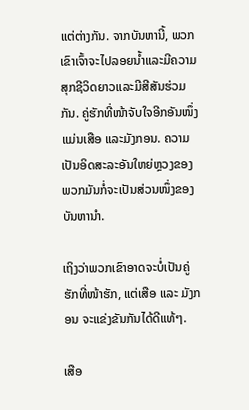ແຕ່ຕ່າງກັນ. ຈາກບັນຫານີ້, ພວກເຂົາເຈົ້າຈະໄປລອຍນ້ຳແລະມີຄວາມສຸກຊີວິດຍາວແລະມີສີສັນຮ່ວມກັນ. ຄູ່ຮັກທີ່ໜ້າຈັບໃຈອີກອັນໜຶ່ງແມ່ນເສືອ ແລະມັງກອນ. ຄວາມເປັນອິດສະລະອັນໃຫຍ່ຫຼວງຂອງພວກມັນກໍ່ຈະເປັນສ່ວນໜຶ່ງຂອງບັນຫານຳ.

ເຖິງວ່າພວກເຂົາອາດຈະບໍ່ເປັນຄູ່ຮັກທີ່ໜ້າຮັກ, ແຕ່ເສືອ ແລະ ມັງກອນ ຈະແຂ່ງຂັນກັນໄດ້ດີແທ້ໆ.

ເສືອ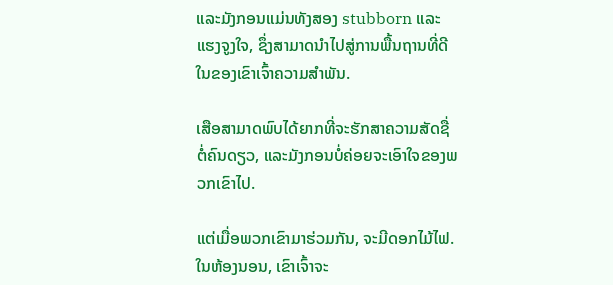ແລະມັງກອນແມ່ນທັງສອງ stubborn ແລະແຮງຈູງໃຈ, ຊຶ່ງສາມາດນໍາໄປສູ່ການພື້ນຖານທີ່ດີໃນຂອງເຂົາເຈົ້າຄວາມສໍາພັນ.

ເສືອສາມາດພົບໄດ້ຍາກທີ່ຈະຮັກສາຄວາມສັດຊື່ຕໍ່ຄົນດຽວ, ແລະມັງກອນບໍ່ຄ່ອຍຈະເອົາໃຈຂອງພວກເຂົາໄປ.

ແຕ່ເມື່ອພວກເຂົາມາຮ່ວມກັນ, ຈະມີດອກໄມ້ໄຟ. ໃນຫ້ອງນອນ, ເຂົາເຈົ້າຈະ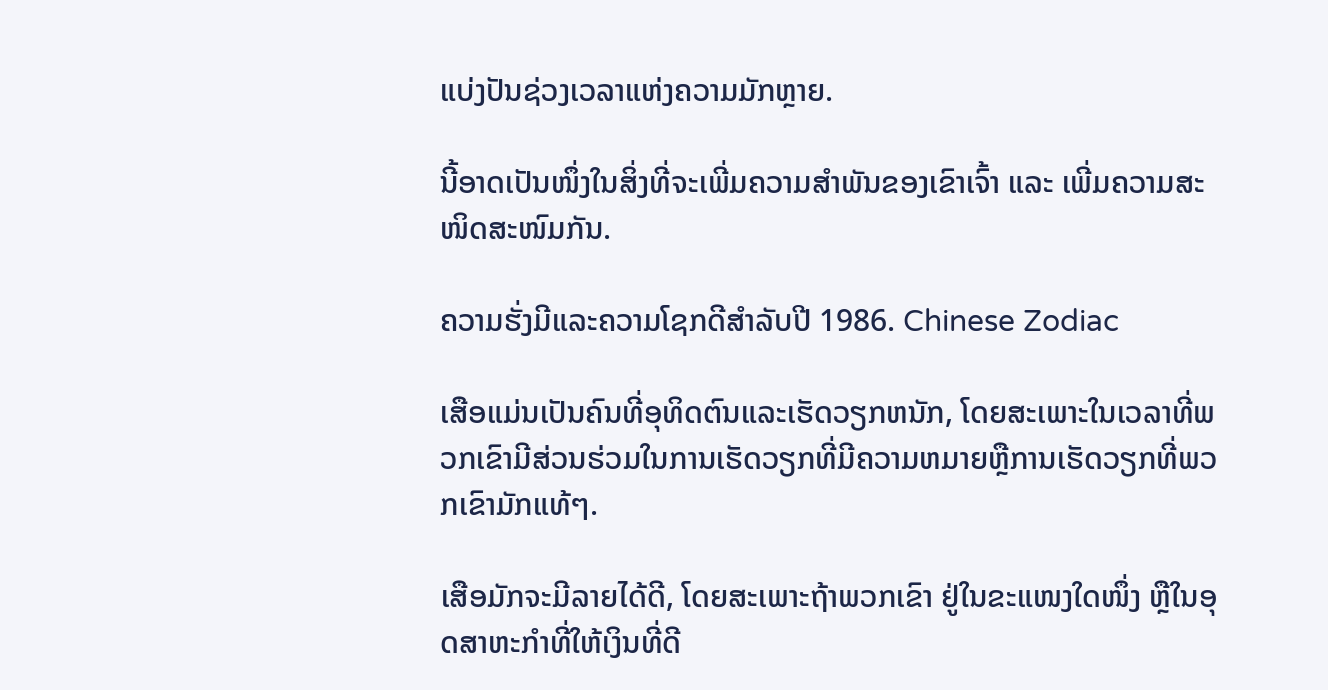ແບ່ງປັນຊ່ວງເວລາແຫ່ງຄວາມມັກຫຼາຍ.

ນີ້ອາດເປັນໜຶ່ງໃນສິ່ງທີ່ຈະເພີ່ມຄວາມສຳພັນຂອງເຂົາເຈົ້າ ແລະ ເພີ່ມຄວາມສະໜິດສະໜົມກັນ.

ຄວາມຮັ່ງມີແລະຄວາມໂຊກດີສຳລັບປີ 1986. Chinese Zodiac

ເສືອແມ່ນເປັນຄົນທີ່ອຸທິດຕົນແລະເຮັດວຽກຫນັກ, ໂດຍສະເພາະໃນເວລາທີ່ພວກເຂົາມີສ່ວນຮ່ວມໃນການເຮັດວຽກທີ່ມີຄວາມຫມາຍຫຼືການເຮັດວຽກທີ່ພວກເຂົາມັກແທ້ໆ.

ເສືອມັກຈະມີລາຍໄດ້ດີ, ໂດຍສະເພາະຖ້າພວກເຂົາ ຢູ່ໃນຂະແໜງໃດໜຶ່ງ ຫຼືໃນອຸດສາຫະກຳທີ່ໃຫ້ເງິນທີ່ດີ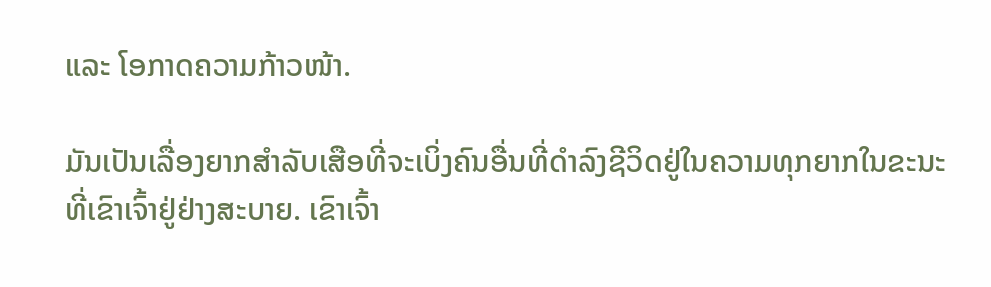ແລະ ໂອກາດຄວາມກ້າວໜ້າ.

ມັນເປັນເລື່ອງຍາກສຳລັບເສືອທີ່ຈະເບິ່ງຄົນອື່ນທີ່ດຳລົງຊີວິດຢູ່ໃນຄວາມທຸກຍາກໃນຂະນະທີ່ເຂົາເຈົ້າຢູ່ຢ່າງສະບາຍ. ເຂົາເຈົ້າ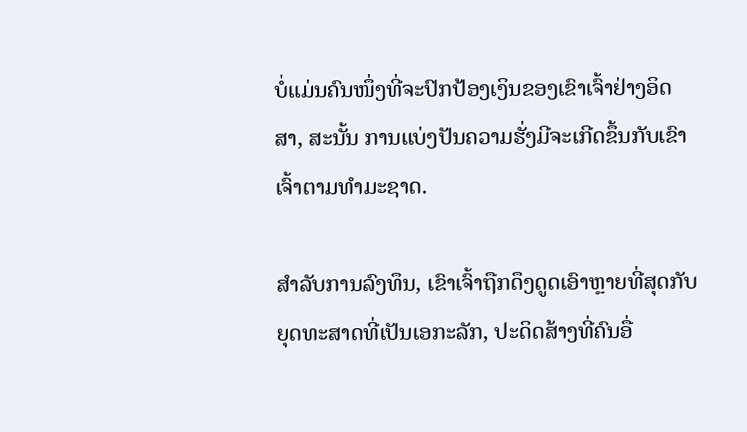ບໍ່ແມ່ນຄົນໜຶ່ງທີ່ຈະປົກປ້ອງເງິນຂອງເຂົາເຈົ້າຢ່າງອິດສາ, ສະນັ້ນ ການແບ່ງປັນຄວາມຮັ່ງມີຈະເກີດຂຶ້ນກັບເຂົາເຈົ້າຕາມທຳມະຊາດ.

ສຳລັບການລົງທຶນ, ເຂົາເຈົ້າຖືກດຶງດູດເອົາຫຼາຍທີ່ສຸດກັບຍຸດທະສາດທີ່ເປັນເອກະລັກ, ປະດິດສ້າງທີ່ຄົນອື່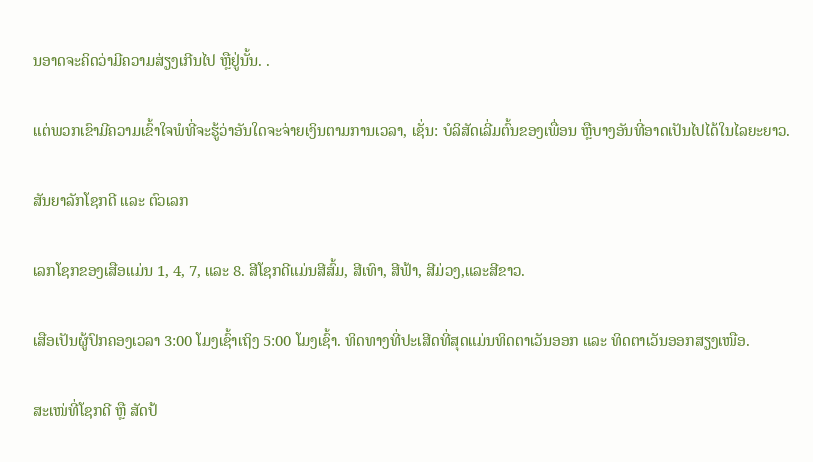ນອາດຈະຄິດວ່າມີຄວາມສ່ຽງເກີນໄປ ຫຼືຢູ່ນັ້ນ. .

ແຕ່ພວກເຂົາມີຄວາມເຂົ້າໃຈພໍທີ່ຈະຮູ້ວ່າອັນໃດຈະຈ່າຍເງິນຕາມການເວລາ, ເຊັ່ນ: ບໍລິສັດເລີ່ມຕົ້ນຂອງເພື່ອນ ຫຼືບາງອັນທີ່ອາດເປັນໄປໄດ້ໃນໄລຍະຍາວ.

ສັນຍາລັກໂຊກດີ ແລະ ຕົວເລກ

ເລກໂຊກຂອງເສືອແມ່ນ 1, 4, 7, ແລະ 8. ສີໂຊກດີແມ່ນສີສົ້ມ, ສີເທົາ, ສີຟ້າ, ສີມ່ວງ,ແລະສີຂາວ.

ເສືອເປັນຜູ້ປົກຄອງເວລາ 3:00 ໂມງເຊົ້າເຖິງ 5:00 ໂມງເຊົ້າ. ທິດທາງທີ່ປະເສີດທີ່ສຸດແມ່ນທິດຕາເວັນອອກ ແລະ ທິດຕາເວັນອອກສຽງເໜືອ.

ສະເໜ່ທີ່ໂຊກດີ ຫຼື ສັດປ້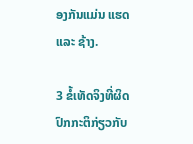ອງກັນແມ່ນ ແຮດ ແລະ ຊ້າງ.

3 ຂໍ້ເທັດຈິງທີ່ຜິດປົກກະຕິກ່ຽວກັບ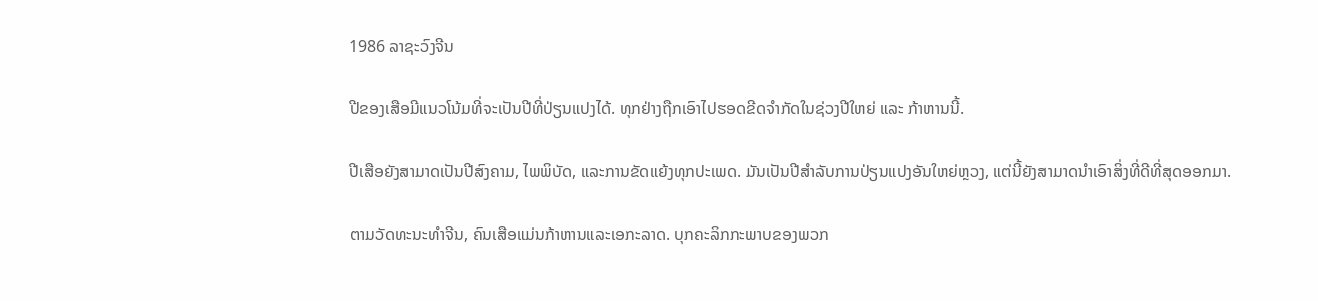1986 ລາຊະວົງຈີນ

ປີຂອງເສືອມີແນວໂນ້ມທີ່ຈະເປັນປີທີ່ປ່ຽນແປງໄດ້. ທຸກຢ່າງຖືກເອົາໄປຮອດຂີດຈຳກັດໃນຊ່ວງປີໃຫຍ່ ແລະ ກ້າຫານນີ້.

ປີເສືອຍັງສາມາດເປັນປີສົງຄາມ, ໄພພິບັດ, ແລະການຂັດແຍ້ງທຸກປະເພດ. ມັນເປັນປີສໍາລັບການປ່ຽນແປງອັນໃຫຍ່ຫຼວງ, ແຕ່ນີ້ຍັງສາມາດນໍາເອົາສິ່ງທີ່ດີທີ່ສຸດອອກມາ.

ຕາມວັດທະນະທໍາຈີນ, ຄົນເສືອແມ່ນກ້າຫານແລະເອກະລາດ. ບຸກຄະລິກກະພາບຂອງພວກ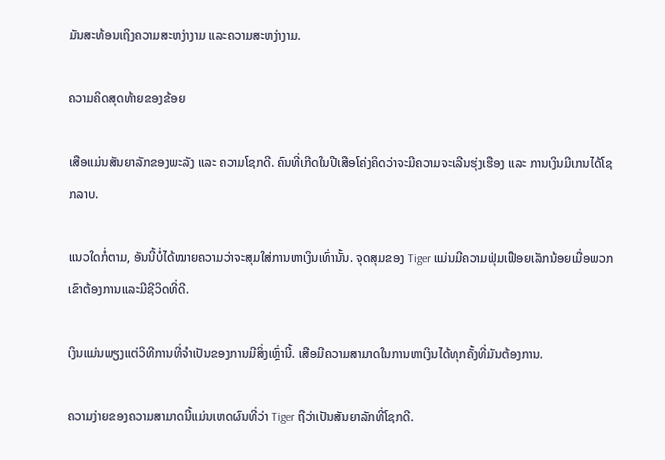ມັນສະທ້ອນເຖິງຄວາມສະຫງ່າງາມ ແລະຄວາມສະຫງ່າງາມ.

ຄວາມຄິດສຸດທ້າຍຂອງຂ້ອຍ

ເສືອແມ່ນສັນຍາລັກຂອງພະລັງ ແລະ ຄວາມໂຊກດີ. ຄົນທີ່ເກີດໃນປີເສືອໂຄ່ງຄິດວ່າຈະມີຄວາມຈະເລີນຮຸ່ງເຮືອງ ແລະ ການເງິນມີເກນໄດ້ໂຊກລາບ.

ແນວໃດກໍ່ຕາມ, ອັນນີ້ບໍ່ໄດ້ໝາຍຄວາມວ່າຈະສຸມໃສ່ການຫາເງິນເທົ່ານັ້ນ. ຈຸດສຸມຂອງ Tiger ແມ່ນມີຄວາມຟຸ່ມເຟືອຍເລັກນ້ອຍເມື່ອພວກເຂົາຕ້ອງການແລະມີຊີວິດທີ່ດີ.

ເງິນແມ່ນພຽງແຕ່ວິທີການທີ່ຈໍາເປັນຂອງການມີສິ່ງເຫຼົ່ານີ້. ເສືອມີຄວາມສາມາດໃນການຫາເງິນໄດ້ທຸກຄັ້ງທີ່ມັນຕ້ອງການ.

ຄວາມງ່າຍຂອງຄວາມສາມາດນີ້ແມ່ນເຫດຜົນທີ່ວ່າ Tiger ຖືວ່າເປັນສັນຍາລັກທີ່ໂຊກດີ.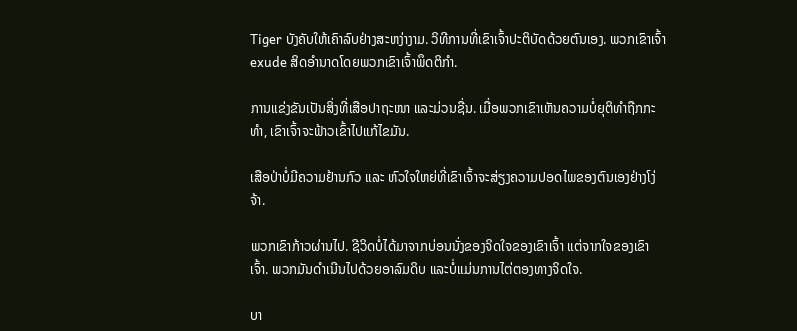Tiger ບັງຄັບໃຫ້ເຄົາລົບຢ່າງສະຫງ່າງາມ. ວິທີການທີ່ເຂົາເຈົ້າປະຕິບັດດ້ວຍຕົນເອງ. ພວກເຂົາເຈົ້າ exude ສິດອໍານາດໂດຍພວກເຂົາເຈົ້າພຶດຕິກຳ.

ການແຂ່ງຂັນເປັນສິ່ງທີ່ເສືອປາຖະໜາ ແລະມ່ວນຊື່ນ. ເມື່ອພວກເຂົາເຫັນຄວາມບໍ່ຍຸຕິທຳຖືກກະທຳ, ເຂົາເຈົ້າຈະຟ້າວເຂົ້າໄປແກ້ໄຂມັນ.

ເສືອປ່າບໍ່ມີຄວາມຢ້ານກົວ ແລະ ຫົວໃຈໃຫຍ່ທີ່ເຂົາເຈົ້າຈະສ່ຽງຄວາມປອດໄພຂອງຕົນເອງຢ່າງໂງ່ຈ້າ.

ພວກເຂົາກ້າວຜ່ານໄປ. ຊີວິດບໍ່ໄດ້ມາຈາກບ່ອນນັ່ງຂອງຈິດໃຈຂອງເຂົາເຈົ້າ ແຕ່ຈາກໃຈຂອງເຂົາເຈົ້າ. ພວກມັນດຳເນີນໄປດ້ວຍອາລົມດິບ ແລະບໍ່ແມ່ນການໄຕ່ຕອງທາງຈິດໃຈ.

ບາ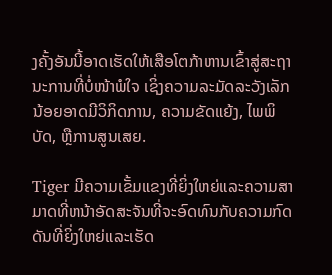ງຄັ້ງອັນນີ້ອາດເຮັດໃຫ້ເສືອໂຕກ້າຫານເຂົ້າສູ່ສະຖານະການທີ່ບໍ່ໜ້າພໍໃຈ ເຊິ່ງຄວາມລະມັດລະວັງເລັກນ້ອຍອາດມີວິກິດການ, ຄວາມຂັດແຍ້ງ, ໄພພິບັດ, ຫຼືການສູນເສຍ.

Tiger ມີຄວາມເຂັ້ມແຂງທີ່ຍິ່ງໃຫຍ່ແລະຄວາມສາມາດທີ່ຫນ້າອັດສະຈັນທີ່ຈະອົດທົນກັບຄວາມກົດດັນທີ່ຍິ່ງໃຫຍ່ແລະເຮັດ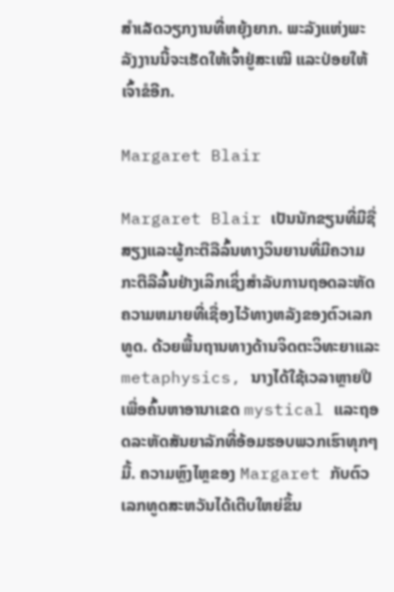ສໍາເລັດວຽກງານທີ່ຫຍຸ້ງຍາກ. ພະລັງແຫ່ງພະລັງງານນີ້ຈະເຮັດໃຫ້ເຈົ້າຢູ່ສະເໝີ ແລະປ່ອຍໃຫ້ເຈົ້າຂໍອີກ.

Margaret Blair

Margaret Blair ເປັນນັກຂຽນທີ່ມີຊື່ສຽງແລະຜູ້ກະຕືລືລົ້ນທາງວິນຍານທີ່ມີຄວາມກະຕືລືລົ້ນຢ່າງເລິກເຊິ່ງສໍາລັບການຖອດລະຫັດຄວາມຫມາຍທີ່ເຊື່ອງໄວ້ທາງຫລັງຂອງຕົວເລກທູດ. ດ້ວຍພື້ນຖານທາງດ້ານຈິດຕະວິທະຍາແລະ metaphysics, ນາງໄດ້ໃຊ້ເວລາຫຼາຍປີເພື່ອຄົ້ນຫາອານາເຂດ mystical ແລະຖອດລະຫັດສັນຍາລັກທີ່ອ້ອມຮອບພວກເຮົາທຸກໆມື້. ຄວາມຫຼົງໄຫຼຂອງ Margaret ກັບຕົວເລກທູດສະຫວັນໄດ້ເຕີບໃຫຍ່ຂຶ້ນ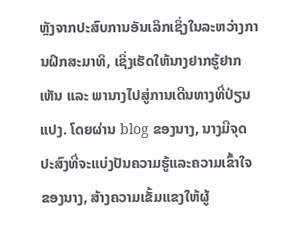ຫຼັງຈາກປະສົບການອັນເລິກເຊິ່ງໃນລະຫວ່າງການຝຶກສະມາທິ, ເຊິ່ງເຮັດໃຫ້ນາງຢາກຮູ້ຢາກເຫັນ ແລະ ພານາງໄປສູ່ການເດີນທາງທີ່ປ່ຽນແປງ. ໂດຍຜ່ານ blog ຂອງນາງ, ນາງມີຈຸດປະສົງທີ່ຈະແບ່ງປັນຄວາມຮູ້ແລະຄວາມເຂົ້າໃຈຂອງນາງ, ສ້າງຄວາມເຂັ້ມແຂງໃຫ້ຜູ້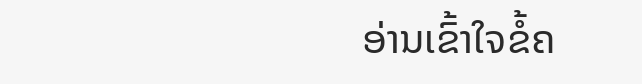ອ່ານເຂົ້າໃຈຂໍ້ຄ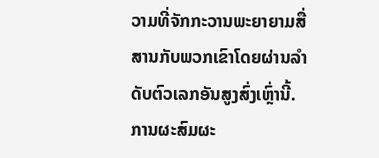ວາມທີ່ຈັກກະວານພະຍາຍາມສື່ສານກັບພວກເຂົາໂດຍຜ່ານລໍາດັບຕົວເລກອັນສູງສົ່ງເຫຼົ່ານີ້. ການຜະສົມຜະ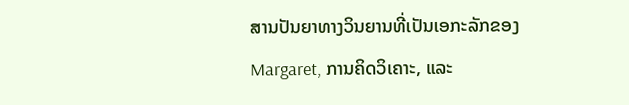ສານປັນຍາທາງວິນຍານທີ່ເປັນເອກະລັກຂອງ Margaret, ການຄິດວິເຄາະ, ແລະ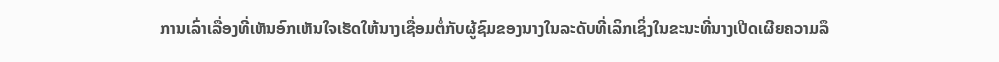ການເລົ່າເລື່ອງທີ່ເຫັນອົກເຫັນໃຈເຮັດໃຫ້ນາງເຊື່ອມຕໍ່ກັບຜູ້ຊົມຂອງນາງໃນລະດັບທີ່ເລິກເຊິ່ງໃນຂະນະທີ່ນາງເປີດເຜີຍຄວາມລຶ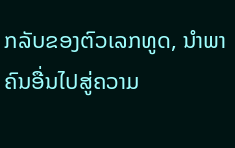ກລັບຂອງຕົວເລກທູດ, ນໍາພາຄົນອື່ນໄປສູ່ຄວາມ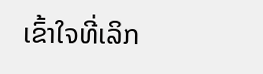ເຂົ້າໃຈທີ່ເລິກ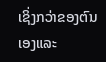ເຊິ່ງກວ່າຂອງຕົນເອງແລະ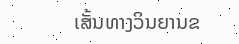ເສັ້ນທາງວິນຍານຂ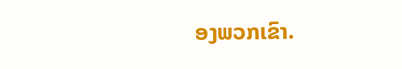ອງພວກເຂົາ.